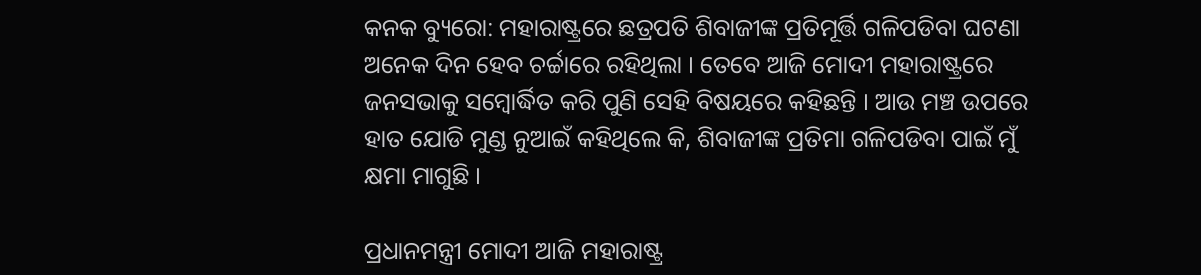କନକ ବ୍ୟୁରୋ: ମହାରାଷ୍ଟ୍ରରେ ଛତ୍ରପତି ଶିବାଜୀଙ୍କ ପ୍ରତିମୂର୍ତ୍ତି ଗଳିପଡିବା ଘଟଣା ଅନେକ ଦିନ ହେବ ଚର୍ଚ୍ଚାରେ ରହିଥିଲା । ତେବେ ଆଜି ମୋଦୀ ମହାରାଷ୍ଟ୍ରରେ ଜନସଭାକୁ ସମ୍ବୋର୍ଦ୍ଧିତ କରି ପୁଣି ସେହି ବିଷୟରେ କହିଛନ୍ତି । ଆଉ ମଞ୍ଚ ଉପରେ ହାତ ଯୋଡି ମୁଣ୍ଡ ନୁଆଇଁ କହିଥିଲେ କି, ଶିବାଜୀଙ୍କ ପ୍ରତିମା ଗଳିପଡିବା ପାଇଁ ମୁଁ କ୍ଷମା ମାଗୁଛି ।

ପ୍ରଧାନମନ୍ତ୍ରୀ ମୋଦୀ ଆଜି ମହାରାଷ୍ଟ୍ର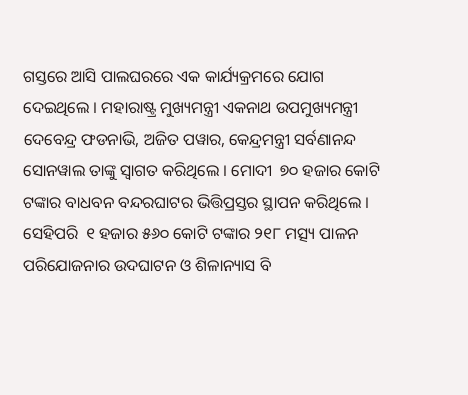ଗସ୍ତରେ ଆସି ପାଲଘରରେ ଏକ କାର୍ଯ୍ୟକ୍ରମରେ ଯୋଗ ଦେଇଥିଲେ । ମହାରାଷ୍ଟ୍ର ମୁଖ୍ୟମନ୍ତ୍ରୀ ଏକନାଥ ଉପମୁଖ୍ୟମନ୍ତ୍ରୀ ଦେବେନ୍ଦ୍ର ଫଡନାଭି, ଅଜିତ ପୱାର, କେନ୍ଦ୍ରମନ୍ତ୍ରୀ ସର୍ବଣାନନ୍ଦ ସୋନୱାଲ ତାଙ୍କୁ ସ୍ୱାଗତ କରିଥିଲେ । ମୋଦୀ  ୭୦ ହଜାର କୋଟି ଟଙ୍କାର ବାଧବନ ବନ୍ଦରଘାଟର ଭିତ୍ତିପ୍ରସ୍ତର ସ୍ଥାପନ କରିଥିଲେ । ସେହିପରି  ୧ ହଜାର ୫୬୦ କୋଟି ଟଙ୍କାର ୨୧୮ ମତ୍ସ୍ୟ ପାଳନ ପରିଯୋଜନାର ଉଦଘାଟନ ଓ ଶିଳାନ୍ୟାସ ବି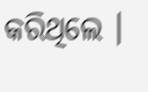କରିଥିଲେ ।